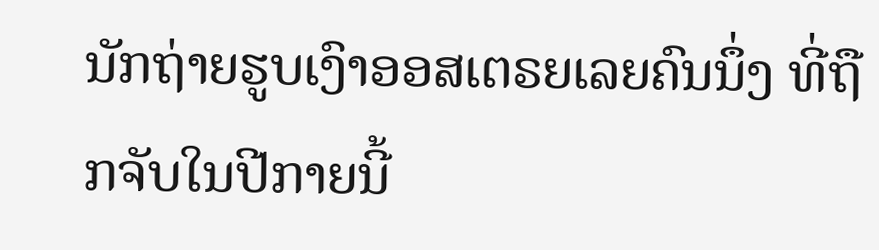ນັກຖ່າຍຮູບເງົາອອສເຕຣຍເລຍຄົນນຶ່ງ ທີ່ຖືກຈັບໃນປີກາຍນີ້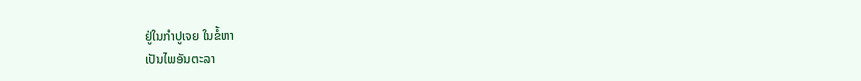ຢູ່ໃນກຳປູເຈຍ ໃນຂໍ້ຫາ
ເປັນໄພອັນຕະລາ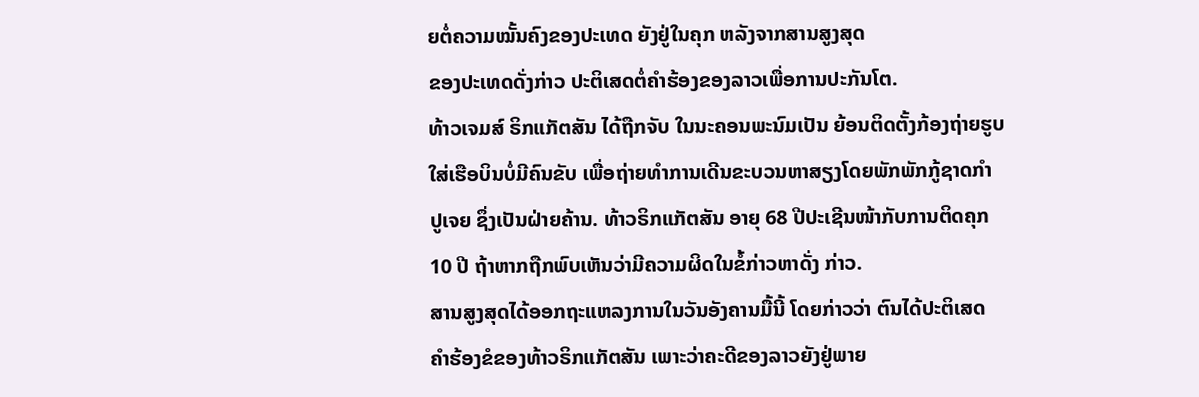ຍຕໍ່ຄວາມໝັ້ນຄົງຂອງປະເທດ ຍັງຢູ່ໃນຄຸກ ຫລັງຈາກສານສູງສຸດ
ຂອງປະເທດດັ່ງກ່າວ ປະຕິເສດຕໍ່ຄຳຮ້ອງຂອງລາວເພື່ອການປະກັນໂຕ.
ທ້າວເຈມສ໌ ຣິກແກັຕສັນ ໄດ້ຖືກຈັບ ໃນນະຄອນພະນົມເປັນ ຍ້ອນຕິດຕັ້ງກ້ອງຖ່າຍຮູບ
ໃສ່ເຮືອບິນບໍ່ມີຄົນຂັບ ເພື່ອຖ່າຍທຳການເດີນຂະບວນຫາສຽງໂດຍພັກພັກກູ້ຊາດກຳ
ປູເຈຍ ຊຶ່ງເປັນຝ່າຍຄ້ານ. ທ້າວຣິກແກັຕສັນ ອາຍຸ 68 ປີປະເຊີນໜ້າກັບການຕິດຄຸກ
10 ປີ ຖ້າຫາກຖືກພົບເຫັນວ່າມີຄວາມຜິດໃນຂໍ້ກ່າວຫາດັ່ງ ກ່າວ.
ສານສູງສຸດໄດ້ອອກຖະແຫລງການໃນວັນອັງຄານມື້ນີ້ ໂດຍກ່າວວ່າ ຕົນໄດ້ປະຕິເສດ
ຄຳຮ້ອງຂໍຂອງທ້າວຣິກແກັຕສັນ ເພາະວ່າຄະດີຂອງລາວຍັງຢູ່ພາຍ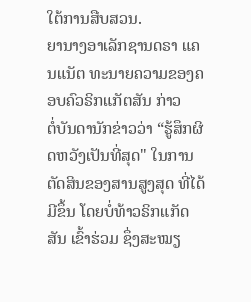ໃຕ້ການສືບສວນ.
ຍານາງອາເລັກຊານດຣາ ແຄນແນັຕ ທະນາຍຄວາມຂອງຄອບຄົວຣິກແກັຕສັນ ກ່າວ
ຕໍ່ບັນດານັກຂ່າວວ່າ “ຮູ້ສຶກຜິດຫວັງເປັນທີ່ສຸດ" ໃນການຕັດສິນຂອງສານສູງສຸດ ທີ່ໄດ້
ມີຂຶ້ນ ໂດຍບໍ່ທ້າວຣິກແກັດສັນ ເຂົ້າຮ່ວມ ຊຶ່ງສະໝຽ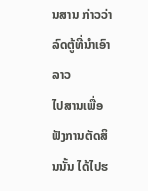ນສານ ກ່າວວ່າ ລົດຕູ້ທີ່ນຳເອົາລາວ
ໄປສານເພື່ອຟັງການຕັດສິນນັ້ນ ໄດ້ໄປຮ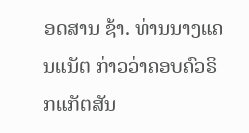ອດສານ ຊ້າ. ທ່ານນາງແຄນແນັຕ ກ່າວວ່າຄອບຄົວຣິກແກັຕສັນ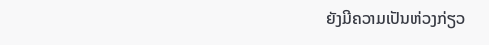ຍັງມີຄວາມເປັນຫ່ວງກ່ຽວ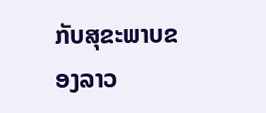ກັບສຸຂະພາບຂອງລາວ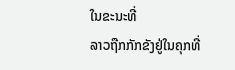ໃນຂະນະທີ່
ລາວຖືກກັກຂັງຢູ່ໃນຄຸກທີ່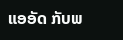ແອອັດ ກັບພ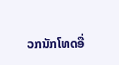ວກນັກໂທດອື່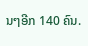ນໆອີກ 140 ຄົນ.